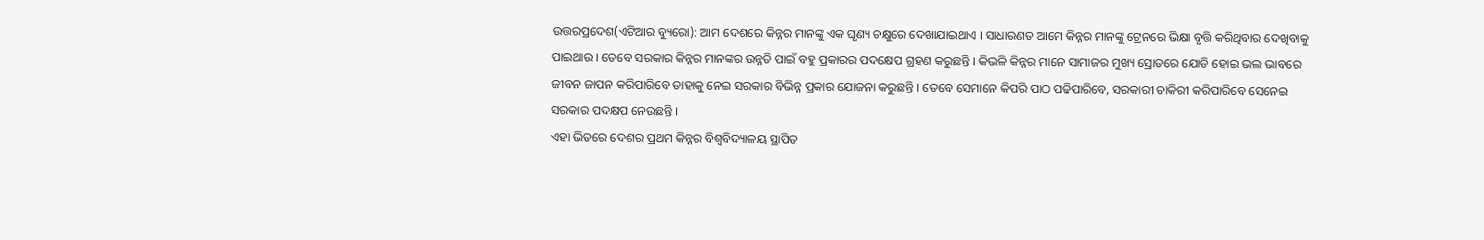ଉତ୍ତରପ୍ରଦେଶ(ଏଟିଆର ବ୍ୟୁରୋ): ଆମ ଦେଶରେ କିନ୍ନର ମାନଙ୍କୁ ଏକ ଘୃଣ୍ୟ ଚକ୍ଷୁରେ ଦେଖାଯାଇଥାଏ । ସାଧାରଣତ ଆମେ କିନ୍ନର ମାନଙ୍କୁ ଟ୍ରେନରେ ଭିକ୍ଷା ବୃତ୍ତି କରିଥିବାର ଦେଖିବାକୁ ପାଇଥାଉ । ତେବେ ସରକାର କିନ୍ନର ମାନଙ୍କର ଉନ୍ନତି ପାଇଁ ବହୁ ପ୍ରକାରର ପଦକ୍ଷେପ ଗ୍ରହଣ କରୁଛନ୍ତି । କିଭଳି କିନ୍ନର ମାନେ ସାମାଜର ମୁଖ୍ୟ ସ୍ରୋତରେ ଯୋଡି ହୋଇ ଭଲ ଭାବରେ ଜୀବନ ଜାପନ କରିପାରିବେ ତାହାକୁ ନେଇ ସରକାର ବିଭିନ୍ନ ପ୍ରକାର ଯୋଜନା କରୁଛନ୍ତି । ତେବେ ସେମାନେ କିପରି ପାଠ ପଢିପାରିବେ, ସରକାରୀ ଚାକିରୀ କରିପାରିବେ ସେନେଇ ସରକାର ପଦକ୍ଷପ ନେଉଛନ୍ତି ।
ଏହା ଭିତରେ ଦେଶର ପ୍ରଥମ କିନ୍ନର ବିଶ୍ୱବିଦ୍ୟାଳୟ ସ୍ଥାପିତ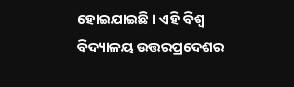ହୋଇଯାଇଛି । ଏହି ବିଶ୍ୱ ବିଦ୍ୟାଳୟ ଉତ୍ତରପ୍ରଦେଶର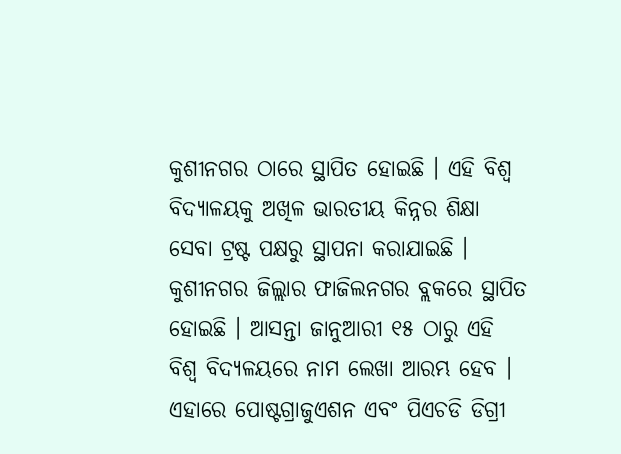କୁଶୀନଗର ଠାରେ ସ୍ଥାପିତ ହୋଇଛି । ଏହି ବିଶ୍ୱ ବିଦ୍ୟାଳୟକୁ ଅଖିଳ ଭାରତୀୟ କିନ୍ନର ଶିକ୍ଷା ସେବା ଟ୍ରଷ୍ଟ ପକ୍ଷରୁ ସ୍ଥାପନା କରାଯାଇଛି । କୁଶୀନଗର ଜିଲ୍ଲାର ଫାଜିଲନଗର ବ୍ଲକରେ ସ୍ଥାପିତ ହୋଇଛି । ଆସନ୍ତା ଜାନୁଆରୀ ୧୫ ଠାରୁ ଏହି ବିଶ୍ୱ ବିଦ୍ୟଳୟରେ ନାମ ଲେଖା ଆରମ୍ଭ ହେବ । ଏହାରେ ପୋଷ୍ଟଗ୍ରାଜୁଏଶନ ଏବଂ ପିଏଚଡି ଡିଗ୍ରୀ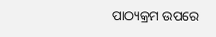ପାଠ୍ୟକ୍ରମ ଉପରେ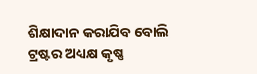ଶିକ୍ଷାଦାନ କରାଯିବ ବୋଲି ଟ୍ରଷ୍ଟର ଅଧ୍ୟକ୍ଷ କୃଷ୍ଣ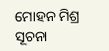ମୋହନ ମିଶ୍ର ସୂଚନା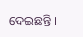ଦେଇଛନ୍ତି ।